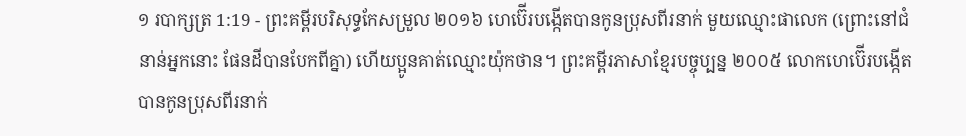១ របាក្សត្រ 1:19 - ព្រះគម្ពីរបរិសុទ្ធកែសម្រួល ២០១៦ ហេប៊ើរបង្កើតបានកូនប្រុសពីរនាក់ មួយឈ្មោះផាលេក (ព្រោះនៅជំនាន់អ្នកនោះ ផែនដីបានបែកពីគ្នា) ហើយប្អូនគាត់ឈ្មោះយ៉ុកថាន។ ព្រះគម្ពីរភាសាខ្មែរបច្ចុប្បន្ន ២០០៥ លោកហេប៊ើរបង្កើតបានកូនប្រុសពីរនាក់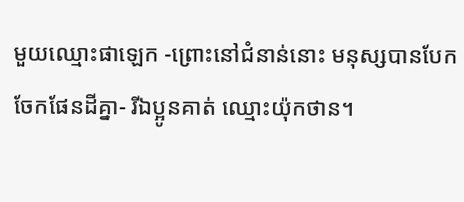មួយឈ្មោះផាឡេក -ព្រោះនៅជំនាន់នោះ មនុស្សបានបែកចែកផែនដីគ្នា- រីឯប្អូនគាត់ ឈ្មោះយ៉ុកថាន។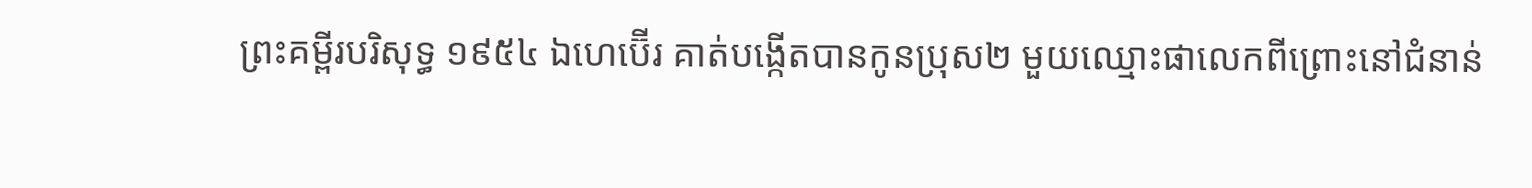ព្រះគម្ពីរបរិសុទ្ធ ១៩៥៤ ឯហេប៊ើរ គាត់បង្កើតបានកូនប្រុស២ មួយឈ្មោះផាលេកពីព្រោះនៅជំនាន់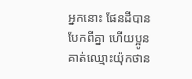អ្នកនោះ ផែនដីបានបែកពីគ្នា ហើយប្អូនគាត់ឈ្មោះយ៉ុកថាន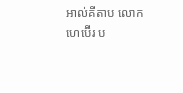អាល់គីតាប លោកហេប៊ើរ ប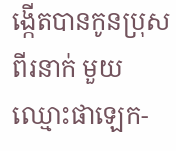ង្កើតបានកូនប្រុសពីរនាក់ មួយឈ្មោះផាឡេក-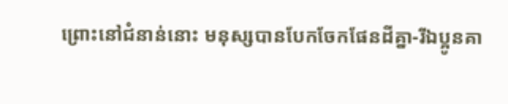ព្រោះនៅជំនាន់នោះ មនុស្សបានបែកចែកផែនដីគ្នា-រីឯប្អូនគា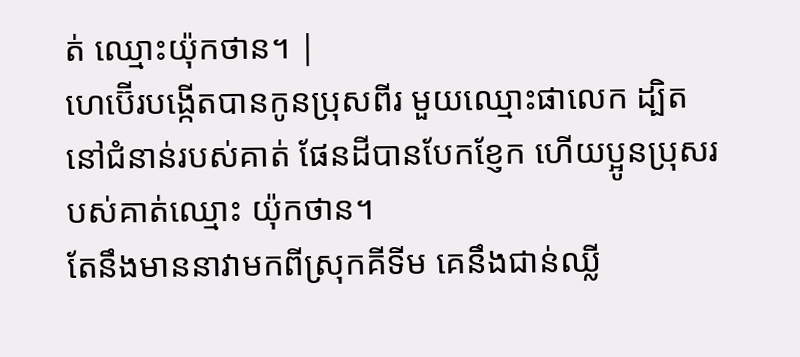ត់ ឈ្មោះយ៉ុកថាន។ |
ហេប៊ើរបង្កើតបានកូនប្រុសពីរ មួយឈ្មោះផាលេក ដ្បិតនៅជំនាន់របស់គាត់ ផែនដីបានបែកខ្ញែក ហើយប្អូនប្រុសរបស់គាត់ឈ្មោះ យ៉ុកថាន។
តែនឹងមាននាវាមកពីស្រុកគីទីម គេនឹងជាន់ឈ្លី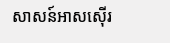សាសន៍អាសស៊ើរ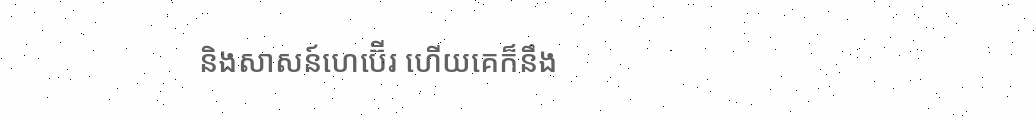និងសាសន៍ហេប៊ើរ ហើយគេក៏នឹង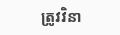ត្រូវវិនា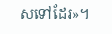សទៅដែរ»។